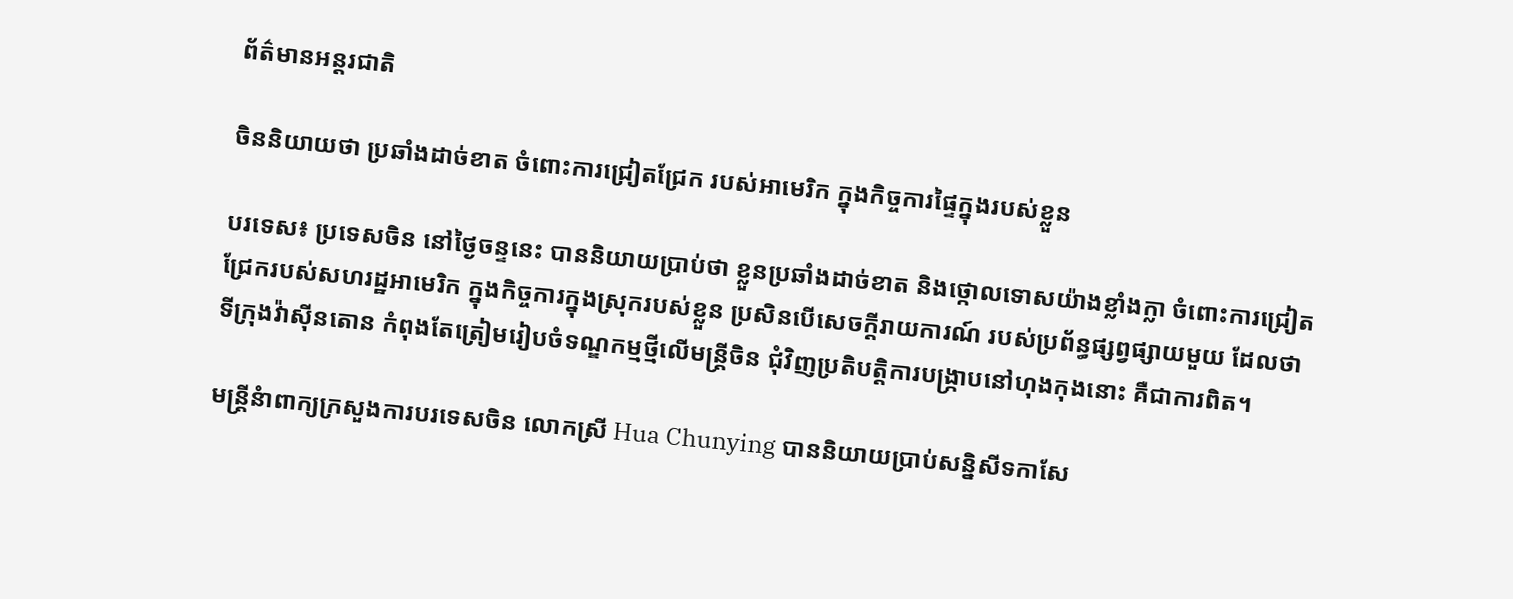ព័ត៌មានអន្តរជាតិ

ចិននិយាយថា ប្រឆាំងដាច់ខាត ចំពោះការជ្រៀតជ្រែក របស់អាមេរិក ក្នុងកិច្ចការផ្ទៃក្នុងរបស់ខ្លួន

បរទេស៖ ប្រទេសចិន នៅថ្ងៃចន្ទនេះ បាននិយាយប្រាប់ថា ខ្លួនប្រឆាំងដាច់ខាត និងថ្កោលទោសយ៉ាងខ្លាំងក្លា ចំពោះការជ្រៀតជ្រែករបស់សហរដ្ឋអាមេរិក ក្នុងកិច្ចការក្នុងស្រុករបស់ខ្លួន ប្រសិនបើសេចក្តីរាយការណ៍ របស់ប្រព័ន្ធផ្សព្វផ្សាយមួយ ដែលថា ទីក្រុងវ៉ាស៊ីនតោន កំពុងតែត្រៀមរៀបចំទណ្ឌកម្មថ្មីលើមន្ត្រីចិន ជុំវិញប្រតិបត្តិការបង្រ្កាបនៅហុងកុងនោះ គឺជាការពិត។

មន្ត្រីនំាពាក្យក្រសួងការបរទេសចិន លោកស្រី Hua Chunying បាននិយាយប្រាប់សន្និសីទកាសែ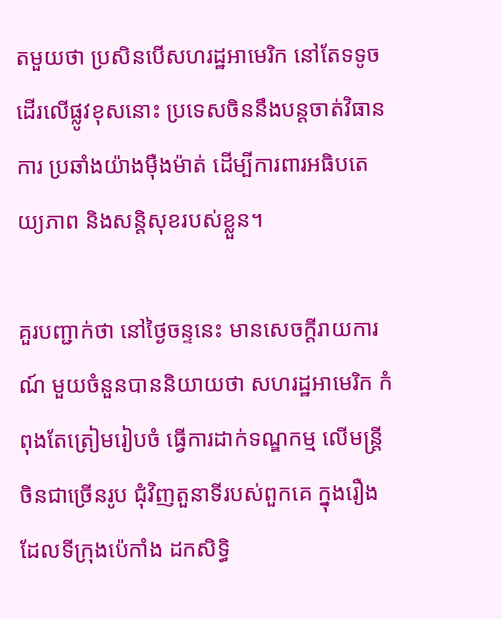តមួយថា ប្រសិនបើសហរដ្ឋអាមេរិក នៅតែទទូចដើរលើផ្លូវខុសនោះ ប្រទេសចិននឹងបន្តចាត់វិធានការ ប្រឆាំងយ៉ាងម៉ឺងម៉ាត់ ដើម្បីការពារអធិបតេយ្យភាព និងសន្តិសុខរបស់ខ្លួន។

គួរបញ្ជាក់ថា នៅថ្ងៃចន្ទនេះ មានសេចក្តីរាយការណ៍ មួយចំនួនបាននិយាយថា សហរដ្ឋអាមេរិក កំពុងតែត្រៀមរៀបចំ ធ្វើការដាក់ទណ្ឌកម្ម លើមន្ត្រីចិនជាច្រើនរូប ជុំវិញតួនាទីរបស់ពួកគេ ក្នុងរឿងដែលទីក្រុងប៉េកាំង ដកសិទ្ធិ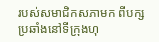របស់សមាជិកសភាមក ពីបក្សប្រឆាំងនៅទីក្រុងហុ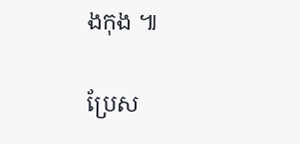ងកុង ៕

ប្រែស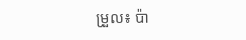ម្រួល៖ ប៉ា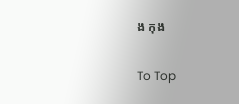ង កុង

To Top